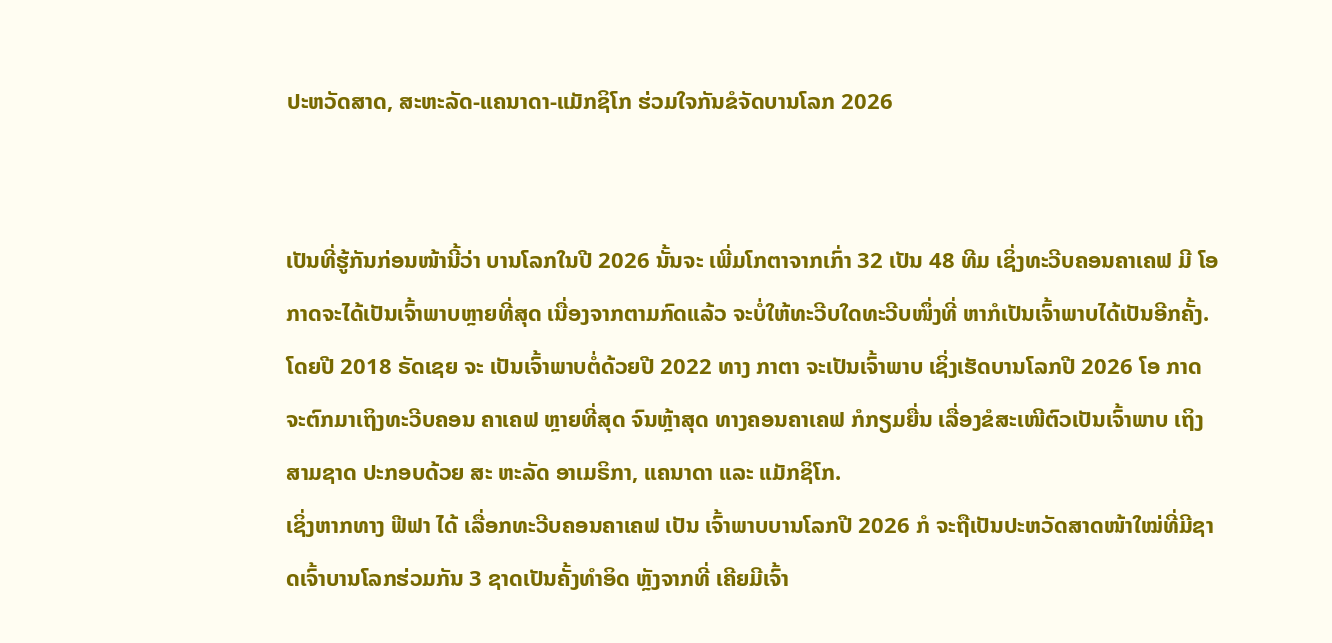ປະຫວັດສາດ, ສະຫະລັດ-ແຄນາດາ-ແມັກຊິໂກ ຮ່ວມໃຈກັນຂໍຈັດບານໂລກ 2026


ເປັນທີ່ຮູ້ກັນກ່ອນໜ້ານີ້ວ່າ ບານໂລກໃນປີ 2026 ນັ້ນຈະ ເພີ່ມໂກຕາຈາກເກົ່າ 32 ເປັນ 48 ທີມ ເຊິ່ງທະວີບຄອນຄາເຄຟ ມີ ໂອກາດຈະໄດ້ເປັນເຈົ້າພາບຫຼາຍທີ່ສຸດ ເນື່ອງຈາກຕາມກົດແລ້ວ ຈະບໍ່ໃຫ້ທະວີບໃດທະວີບໜຶ່ງທີ່ ຫາກໍເປັນເຈົ້າພາບໄດ້ເປັນອີກຄັ້ງ.
ໂດຍປີ 2018 ຣັດເຊຍ ຈະ ເປັນເຈົ້າພາບຕໍ່ດ້ວຍປີ 2022 ທາງ ກາຕາ ຈະເປັນເຈົ້າພາບ ເຊິ່ງເຮັດບານໂລກປີ 2026 ໂອ ກາດຈະຕົກມາເຖິງທະວີບຄອນ ຄາເຄຟ ຫຼາຍທີ່ສຸດ ຈົນຫຼ້າສຸດ ທາງຄອນຄາເຄຟ ກໍກຽມຍື່ນ ເລື່ອງຂໍສະເໜີຕົວເປັນເຈົ້າພາບ ເຖິງສາມຊາດ ປະກອບດ້ວຍ ສະ ຫະລັດ ອາເມຣິກາ, ແຄນາດາ ແລະ ແມັກຊິໂກ.
ເຊິ່ງຫາກທາງ ຟີຟາ ໄດ້ ເລື່ອກທະວີບຄອນຄາເຄຟ ເປັນ ເຈົ້າພາບບານໂລກປີ 2026 ກໍ ຈະຖືເປັນປະຫວັດສາດໜ້າໃໝ່ທີ່ມີຊາດເຈົ້າບານໂລກຮ່ວມກັນ 3 ຊາດເປັນຄັ້ງທຳອິດ ຫຼັງຈາກທີ່ ເຄີຍມີເຈົ້າ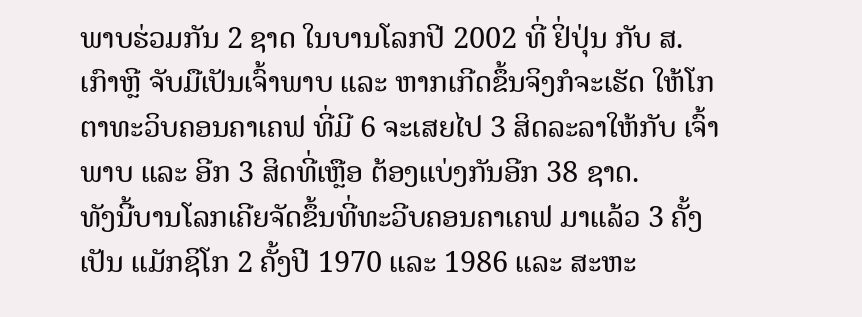ພາບຮ່ວມກັນ 2 ຊາດ ໃນບານໂລກປີ 2002 ທີ່ ຢິ່ປຸ່ນ ກັບ ສ. ເກົາຫຼີ ຈັບມືເປັນເຈົ້າພາບ ແລະ ຫາກເກີດຂຶ້ນຈິງກໍຈະເຮັດ ໃຫ້ໂກຕາທະວິບຄອນຄາເຄຟ ທີ່ມີ 6 ຈະເສຍໄປ 3 ສິດລະລາໃຫ້ກັບ ເຈົ້າພາບ ແລະ ອີກ 3 ສິດທີ່ເຫຼືອ ຕ້ອງແບ່ງກັນອີກ 38 ຊາດ.
ທັງນີ້ບານໂລກເຄີຍຈັດຂຶ້ນທີ່ທະວີບຄອນຄາເຄຟ ມາແລ້ວ 3 ຄັ້ງ ເປັນ ແມັກຊິໂກ 2 ຄັ້ງປີ 1970 ແລະ 1986 ແລະ ສະຫະ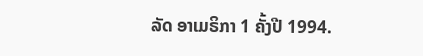ລັດ ອາເມຣິກາ 1 ຄັ້ງປີ 1994.